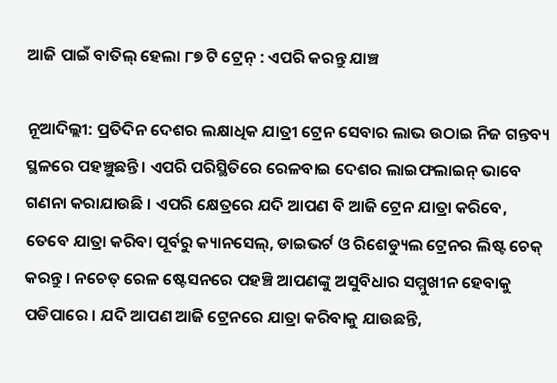ଆଜି ପାଇଁ ବାତିଲ୍ ହେଲା ୮୭ ଟି ଟ୍ରେନ୍ : ଏପରି କରନ୍ତୁ ଯାଞ୍ଚ

ନୂଆଦିଲ୍ଲୀ: ପ୍ରତିଦିନ ଦେଶର ଲକ୍ଷାଧିକ ଯାତ୍ରୀ ଟ୍ରେନ ସେବାର ଲାଭ ଉଠାଇ ନିଜ ଗନ୍ତବ୍ୟ ସ୍ଥଳରେ ପହଞ୍ଚୁଛନ୍ତି । ଏପରି ପରିସ୍ଥିତିରେ ରେଳବାଇ ଦେଶର ଲାଇଫଲାଇନ୍ ଭାବେ ଗଣନା କରାଯାଉଛି । ଏପରି କ୍ଷେତ୍ରରେ ଯଦି ଆପଣ ବି ଆଜି ଟ୍ରେନ ଯାତ୍ରା କରିବେ, ତେବେ ଯାତ୍ରା କରିବା ପୂର୍ବରୁ କ୍ୟାନସେଲ୍, ଡାଇଭର୍ଟ ଓ ରିଶେଡ୍ୟୁଲ ଟ୍ରେନର ଲିଷ୍ଟ ଚେକ୍ କରନ୍ତୁ । ନଚେତ୍ ରେଳ ଷ୍ଟେସନରେ ପହଞ୍ଚି ଆପଣଙ୍କୁ ଅସୁବିଧାର ସମ୍ମୁଖୀନ ହେବାକୁ ପଡିପାରେ । ଯଦି ଆପଣ ଆଜି ଟ୍ରେନରେ ଯାତ୍ରା କରିବାକୁ ଯାଉଛନ୍ତି,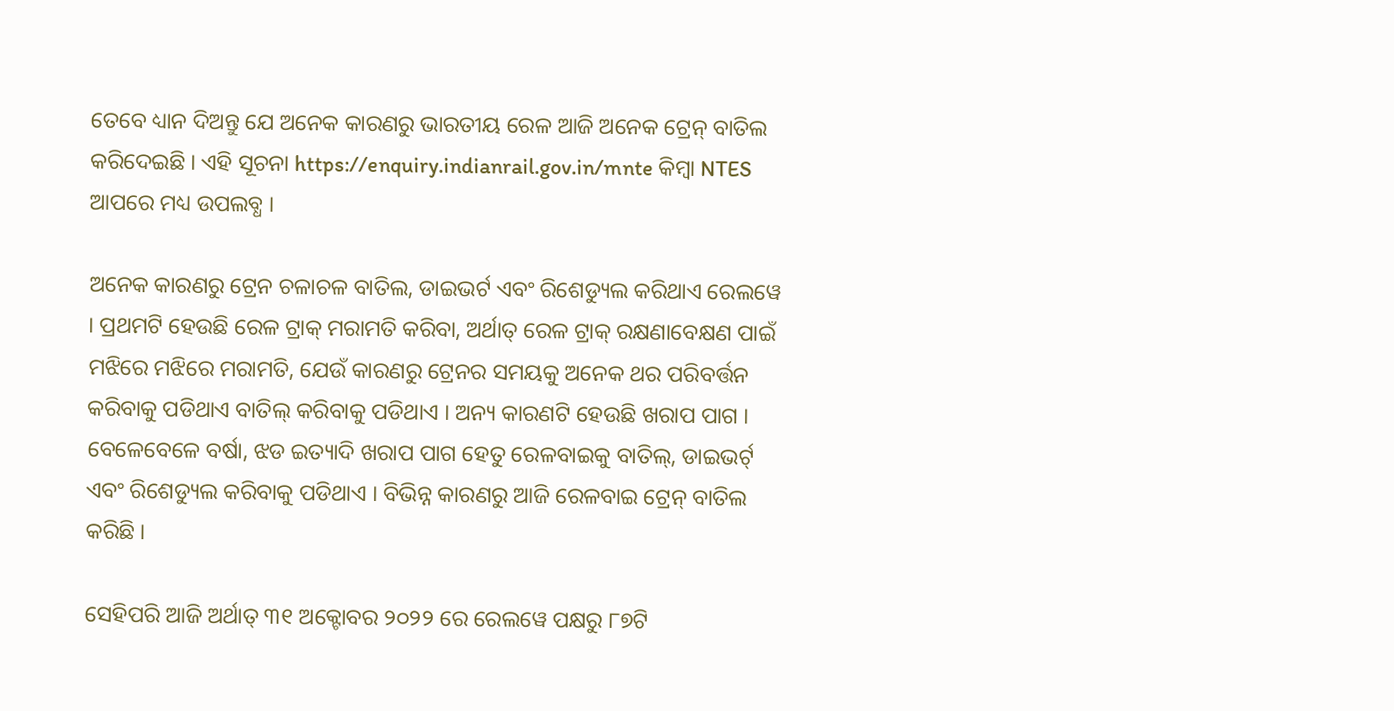ତେବେ ଧ୍ୟାନ ଦିଅନ୍ତୁ ଯେ ଅନେକ କାରଣରୁ ଭାରତୀୟ ରେଳ ଆଜି ଅନେକ ଟ୍ରେନ୍ ବାତିଲ କରିଦେଇଛି । ଏହି ସୂଚନା https://enquiry.indianrail.gov.in/mnte କିମ୍ବା NTES ଆପରେ ମଧ୍ୟ ଉପଲବ୍ଧ ।

ଅନେକ କାରଣରୁ ଟ୍ରେନ ଚଳାଚଳ ବାତିଲ, ଡାଇଭର୍ଟ ଏବଂ ରିଶେଡ୍ୟୁଲ କରିଥାଏ ରେଲୱେ । ପ୍ରଥମଟି ହେଉଛି ରେଳ ଟ୍ରାକ୍ ମରାମତି କରିବା, ଅର୍ଥାତ୍ ରେଳ ଟ୍ରାକ୍ ରକ୍ଷଣାବେକ୍ଷଣ ପାଇଁ ମଝିରେ ମଝିରେ ମରାମତି, ଯେଉଁ କାରଣରୁ ଟ୍ରେନର ସମୟକୁ ଅନେକ ଥର ପରିବର୍ତ୍ତନ କରିବାକୁ ପଡିଥାଏ ବାତିଲ୍ କରିବାକୁ ପଡିଥାଏ । ଅନ୍ୟ କାରଣଟି ହେଉଛି ଖରାପ ପାଗ । ବେଳେବେଳେ ବର୍ଷା, ଝଡ ଇତ୍ୟାଦି ଖରାପ ପାଗ ହେତୁ ରେଳବାଇକୁ ବାତିଲ୍, ଡାଇଭର୍ଟ୍ ଏବଂ ରିଶେଡ୍ୟୁଲ କରିବାକୁ ପଡିଥାଏ । ବିଭିନ୍ନ କାରଣରୁ ଆଜି ରେଳବାଇ ଟ୍ରେନ୍ ବାତିଲ କରିଛି ।

ସେହିପରି ଆଜି ଅର୍ଥାତ୍ ୩୧ ଅକ୍ଟୋବର ୨୦୨୨ ରେ ରେଲୱେ ପକ୍ଷରୁ ୮୭ଟି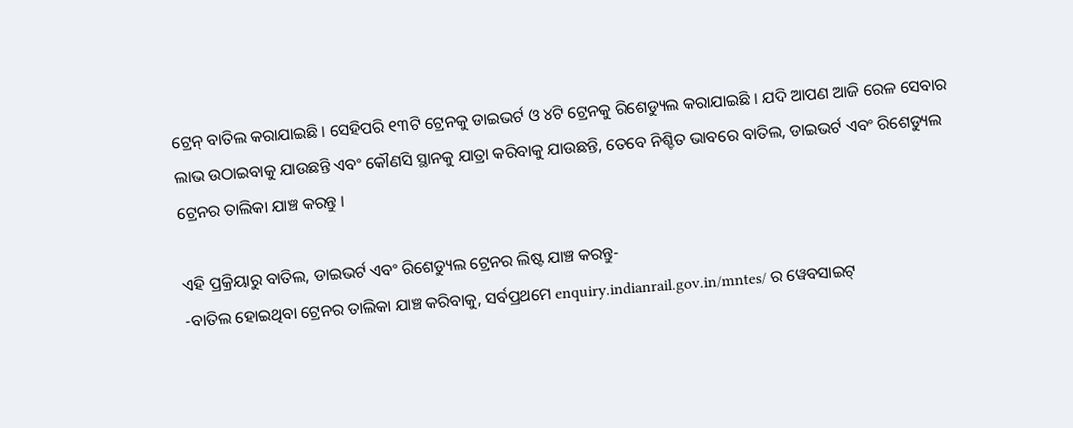ଟ୍ରେନ୍ ବାତିଲ କରାଯାଇଛି । ସେହିପରି ୧୩ଟି ଟ୍ରେନକୁ ଡାଇଭର୍ଟ ଓ ୪ଟି ଟ୍ରେନକୁ ରିଶେଡ୍ୟୁଲ କରାଯାଇଛି । ଯଦି ଆପଣ ଆଜି ରେଳ ସେବାର ଲାଭ ଉଠାଇବାକୁ ଯାଉଛନ୍ତି ଏବଂ କୌଣସି ସ୍ଥାନକୁ ଯାତ୍ରା କରିବାକୁ ଯାଉଛନ୍ତି, ତେବେ ନିଶ୍ଚିତ ଭାବରେ ବାତିଲ, ଡାଇଭର୍ଟ ଏବଂ ରିଶେଡ୍ୟୁଲ ଟ୍ରେନର ତାଲିକା ଯାଞ୍ଚ କରନ୍ତୁ ।

ଏହି ପ୍ରକ୍ରିୟାରୁ ବାତିଲ, ଡାଇଭର୍ଟ ଏବଂ ରିଶେଡ୍ୟୁଲ ଟ୍ରେନର ଲିଷ୍ଟ ଯାଞ୍ଚ କରନ୍ତୁ-
-ବାତିଲ ହୋଇଥିବା ଟ୍ରେନର ତାଲିକା ଯାଞ୍ଚ କରିବାକୁ, ସର୍ବପ୍ରଥମେ enquiry.indianrail.gov.in/mntes/ ର ୱେବସାଇଟ୍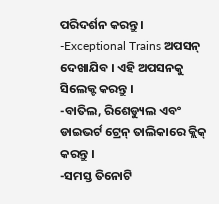ପରିଦର୍ଶନ କରନ୍ତୁ ।
-Exceptional Trains ଅପସନ୍ ଦେଖାଯିବ । ଏହି ଅପସନକୁ ସିଲେକ୍ଟ କରନ୍ତୁ ।
-ବାତିଲ, ରିଶେଡ୍ୟୁଲ ଏବଂ ଡାଇଭର୍ଟ ଟ୍ରେନ୍ ତାଲିକାରେ କ୍ଲିକ୍ କରନ୍ତୁ ।
-ସମସ୍ତ ତିନୋଟି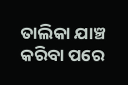ତାଲିକା ଯାଞ୍ଚ କରିବା ପରେ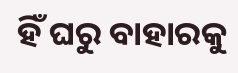ହିଁ ଘରୁ ବାହାରକୁ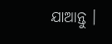ଯାଆନ୍ତୁ ।